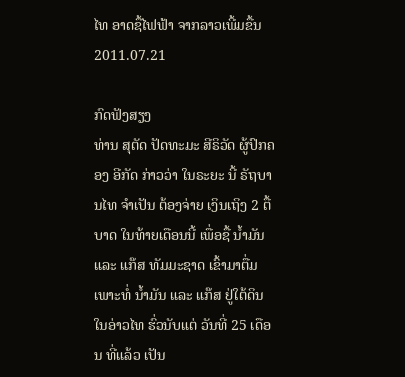ໄທ ອາດຊື້ໄຟຟ້າ ຈາກລາວເພີ້ມຂື້ນ
2011.07.21

ກົດຟັງສຽງ
ທ່ານ ສຸຕັດ ປັດທະມະ ສີຣິວັດ ຜູ້ປົກຄອງ ອີກັດ ກ່າວວ່າ ໃນຣະຍະ ນີ້ ຣັຖບານໄທ ຈຳເປັນ ຕ້ອງຈ່າຍ ເງິນເຖິງ 2 ຕື້ ບາດ ໃນທ້າຍເດືອນນີ້ ເພື່ອຊື້ ນ້ຳມັນ ແລະ ແກ໊ສ ທັມມະຊາດ ເຂົ້າມາຕື່ມ ເພາະທໍ່ ນ້ຳມັນ ແລະ ແກ໊ສ ຢູ່ໃຕ້ດິນ ໃນອ່າວໄທ ຮົ່ວນັບແຕ່ ວັນທີ່ 25 ເດືອນ ທີ່ແລ້ວ ເປັນ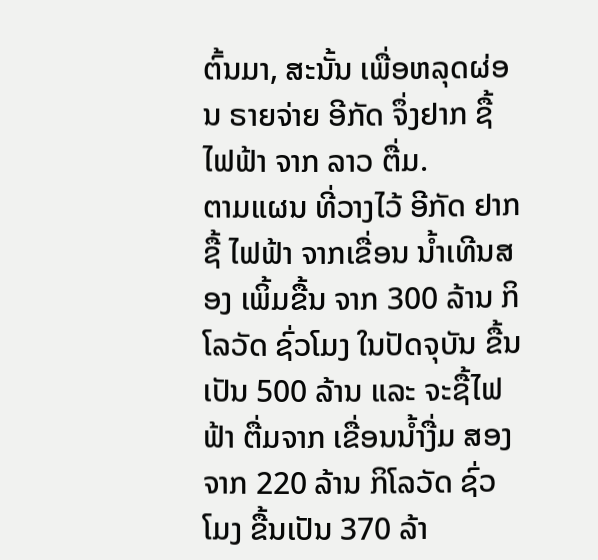ຕົ້ນມາ, ສະນັ້ນ ເພື່ອຫລຸດຜ່ອນ ຣາຍຈ່າຍ ອີກັດ ຈຶ່ງຢາກ ຊື້ໄຟຟ້າ ຈາກ ລາວ ຕື່ມ.
ຕາມແຜນ ທີ່ວາງໄວ້ ອີກັດ ຢາກຊື້ ໄຟຟ້າ ຈາກເຂື່ອນ ນ້ຳເທີນສອງ ເພິ້ມຂື້ນ ຈາກ 300 ລ້ານ ກິໂລວັດ ຊົ່ວໂມງ ໃນປັດຈຸບັນ ຂື້ນເປັນ 500 ລ້ານ ແລະ ຈະຊື້ໄຟຟ້າ ຕື່ມຈາກ ເຂື່ອນນ້ຳງື່ມ ສອງ ຈາກ 220 ລ້ານ ກິໂລວັດ ຊົ່ວໂມງ ຂື້ນເປັນ 370 ລ້າ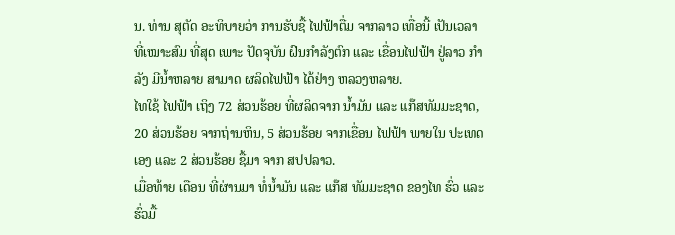ນ. ທ່ານ ສຸຕັດ ອະທິບາຍວ່າ ການຮັບຊື້ ໄຟຟ້າຕື່ມ ຈາກລາວ ເທື່ອນີ້ ເປັນເວລາ ທີ່ເໝາະສົມ ທີ່ສຸດ ເພາະ ປັດຈຸບັນ ຝົນກຳລັງຕົກ ແລະ ເຂື່ອນໄຟຟ້າ ຢູ່ລາວ ກຳລັງ ມີນ້ຳຫລາຍ ສາມາດ ຜລິດໄຟຟ້າ ໄດ້ຢ່າງ ຫລວງຫລາຍ.
ໄທໃຊ້ ໄຟຟ້າ ເຖິງ 72 ສ່ວນຮ້ອຍ ທີ່ຜລິດຈາກ ນ້ຳມັນ ແລະ ແກ໊ສທັມມະຊາດ, 20 ສ່ວນຮ້ອຍ ຈາກຖ່ານຫິນ, 5 ສ່ວນຮ້ອຍ ຈາກເຂື່ອນ ໄຟຟ້າ ພາຍໃນ ປະເທດເອງ ແລະ 2 ສ່ວນຮ້ອຍ ຊື້ມາ ຈາກ ສປປລາວ.
ເມື່ອທ້າຍ ເດືອນ ທີ່ຜ່ານມາ ທໍ່ນ້ຳມັນ ແລະ ແກ໊ສ ທັມມະຊາດ ຂອງໄທ ຮົ່ວ ແລະ ຮົ່ວມື້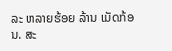ລະ ຫລາຍຮ້ອຍ ລ້ານ ເມັດກ້ອນ. ສະ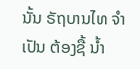ນັ້ນ ຣັຖບານໄທ ຈຳເປັນ ຕ້ອງຊື້ ນ້ຳ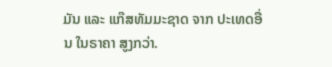ມັນ ແລະ ແກ໊ສທັມມະຊາດ ຈາກ ປະເທດອື່ນ ໃນຣາຄາ ສູງກວ່າ.